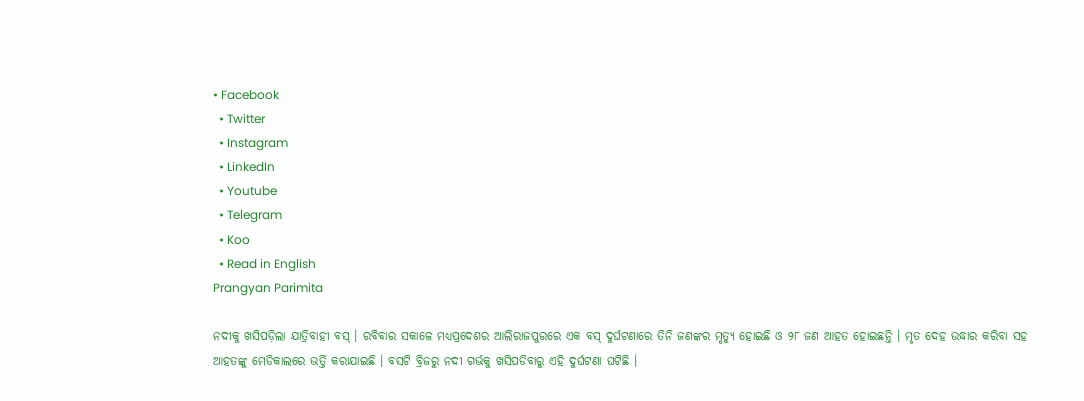• Facebook
  • Twitter
  • Instagram
  • LinkedIn
  • Youtube
  • Telegram
  • Koo
  • Read in English
Prangyan Parimita

ନଦୀକୁ ଖସିପଡ଼ିଲା ଯାତ୍ରିବାହୀ ବସ୍‌ । ରବିବାର ସକାଳେ ମଧ୍ୟପ୍ରଦେଶର ଆଲିରାଜପୁରରେ ଏକ ବସ୍ ଦୁର୍ଘଟଣାରେ ତିନି ଜଣଙ୍କର ମୃତ୍ୟୁ ହୋଇଛି ଓ ୨୮ ଜଣ ଆହତ ହୋଇଛନ୍ତି । ମୃତ ଦେହ ଉଦ୍ଧାର କରିବା ସହ ଆହତଙ୍କୁ ମେଡିକାଲରେ ଭର୍ତ୍ତି କରାଯାଇଛି । ବସଟି ବ୍ରିଜରୁ ନଦୀ ଗର୍ଭକୁ ଖସିପଡିବାରୁ ଏହି ଦୁର୍ଘଟଣା ଘଟିଛି ।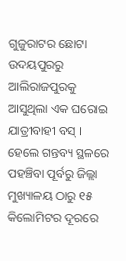ଗୁଜୁରାଟର ଛୋଟା ଉଦୟପୁରରୁ ଆଲିରାଜପୁରକୁ ଆସୁଥିଲା ଏକ ଘରୋଇ ଯାତ୍ରୀବାହୀ ବସ୍ । ହେଲେ ଗନ୍ତବ୍ୟ ସ୍ଥଳରେ ପହଞ୍ଚିବା ପୂର୍ବରୁ ଜିଲ୍ଲା ମୁଖ୍ୟାଳୟ ଠାରୁ ୧୫ କିଲୋମିଟର ଦୂରରେ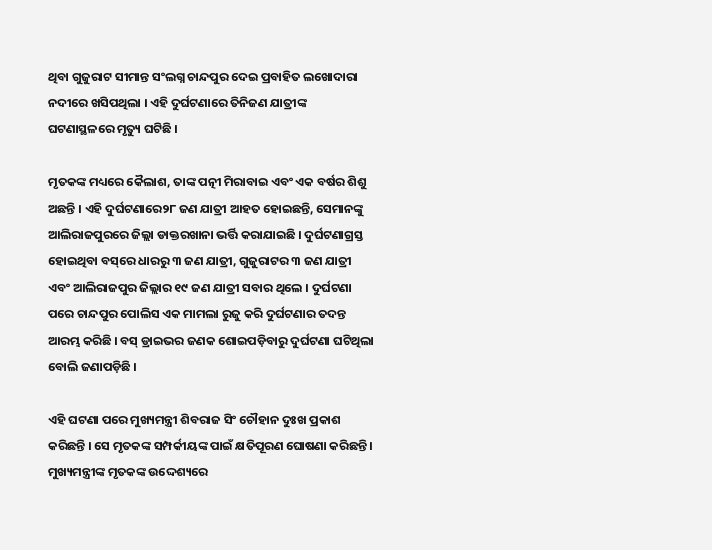ଥିବା ଗୁଜୁରାଟ ସୀମାନ୍ତ ସଂଲଗ୍ନ ଚାନ୍ଦପୁର ଦେଇ ପ୍ରବାହିତ ଲଖୋଦାରା ନଦୀରେ ଖସିପଥିଲା । ଏହି ଦୁର୍ଘଟଣାରେ ତିନିଜଣ ଯାତ୍ରୀଙ୍କ ଘଟଣାସ୍ଥଳରେ ମୃତ୍ୟୁ ଘଟିଛି ।

ମୃତକଙ୍କ ମଧ୍ୟରେ କୈଲାଶ, ତାଙ୍କ ପତ୍ନୀ ମିରାବାଇ ଏବଂ ଏକ ବର୍ଷର ଶିଶୁ ଅଛନ୍ତି । ଏହି ଦୁର୍ଘଟଣାରେ୨୮ ଜଣ ଯାତ୍ରୀ ଆହତ ହୋଇଛନ୍ତି, ସେମାନଙ୍କୁ ଆଲିରାଜପୁରରେ ଜିଲ୍ଲା ଡାକ୍ତରଖାନା ଭର୍ତ୍ତି କରାଯାଇଛି । ଦୁର୍ଘଟଣାଗ୍ରସ୍ତ ହୋଇଥିବା ବସ୍‌ରେ ଧାରରୁ ୩ ଜଣ ଯାତ୍ରୀ, ଗୁଜୁରାଟର ୩ ଜଣ ଯାତ୍ରୀ ଏବଂ ଆଲିରାଜପୁର ଜିଲ୍ଲାର ୧୯ ଜଣ ଯାତ୍ରୀ ସବାର ଥିଲେ । ଦୁର୍ଘଟଣା ପରେ ଚାନ୍ଦପୁର ପୋଲିସ ଏକ ମାମଲା ରୁଜୁ କରି ଦୁର୍ଘଟଣାର ତଦନ୍ତ ଆରମ୍ଭ କରିଛି । ବସ୍ ଡ୍ରାଇଭର ଜଣକ ଶୋଇପଡ଼ିବାରୁ ଦୁର୍ଘଟଣା ଘଟିଥିଲା ବୋଲି ଜଣାପଡ଼ିଛି ।

ଏହି ଘଟଣା ପରେ ମୁଖ୍ୟମନ୍ତ୍ରୀ ଶିବରାଜ ସିଂ ଚୌହାନ ଦୁଃଖ ପ୍ରକାଶ କରିଛନ୍ତି । ସେ ମୃତକଙ୍କ ସମ୍ପର୍କୀୟଙ୍କ ପାଇଁ କ୍ଷତିପୂରଣ ଘୋଷଣା କରିଛନ୍ତି । ମୁଖ୍ୟମନ୍ତ୍ରୀଙ୍କ ମୃତକଙ୍କ ଉଦ୍ଦେଶ୍ୟରେ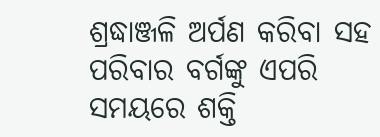ଶ୍ରଦ୍ଧାଞ୍ଜଳି ଅର୍ପଣ କରିବା ସହ ପରିବାର ବର୍ଗଙ୍କୁ ଏପରି ସମୟରେ ଶକ୍ତି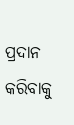ପ୍ରଦାନ କରିବାକୁ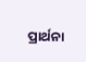ପ୍ରାର୍ଥନା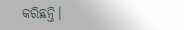କରିଛନ୍ତି।